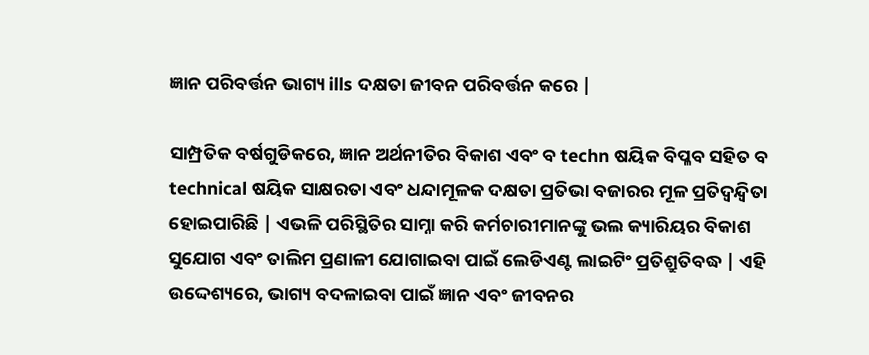ଜ୍ଞାନ ପରିବର୍ତ୍ତନ ଭାଗ୍ୟ ills ଦକ୍ଷତା ଜୀବନ ପରିବର୍ତ୍ତନ କରେ |

ସାମ୍ପ୍ରତିକ ବର୍ଷଗୁଡିକରେ, ଜ୍ଞାନ ଅର୍ଥନୀତିର ବିକାଶ ଏବଂ ବ techn ଷୟିକ ବିପ୍ଳବ ସହିତ ବ technical ଷୟିକ ସାକ୍ଷରତା ଏବଂ ଧନ୍ଦାମୂଳକ ଦକ୍ଷତା ପ୍ରତିଭା ବଜାରର ମୂଳ ପ୍ରତିଦ୍ୱନ୍ଦ୍ୱିତା ହୋଇପାରିଛି | ଏଭଳି ପରିସ୍ଥିତିର ସାମ୍ନା କରି କର୍ମଚାରୀମାନଙ୍କୁ ଭଲ କ୍ୟାରିୟର ବିକାଶ ସୁଯୋଗ ଏବଂ ତାଲିମ ପ୍ରଣାଳୀ ଯୋଗାଇବା ପାଇଁ ଲେଡିଏଣ୍ଟ ଲାଇଟିଂ ପ୍ରତିଶ୍ରୁତିବଦ୍ଧ | ଏହି ଉଦ୍ଦେଶ୍ୟରେ, ଭାଗ୍ୟ ବଦଳାଇବା ପାଇଁ ଜ୍ଞାନ ଏବଂ ଜୀବନର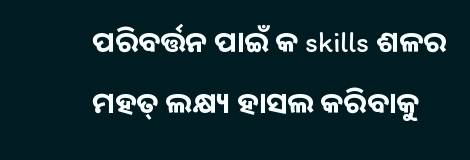ପରିବର୍ତ୍ତନ ପାଇଁ କ skills ଶଳର ମହତ୍ ଲକ୍ଷ୍ୟ ହାସଲ କରିବାକୁ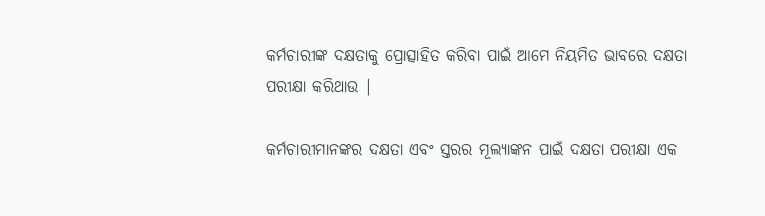କର୍ମଚାରୀଙ୍କ ଦକ୍ଷତାକୁ ପ୍ରୋତ୍ସାହିତ କରିବା ପାଇଁ ଆମେ ନିୟମିତ ଭାବରେ ଦକ୍ଷତା ପରୀକ୍ଷା କରିଥାଉ |

କର୍ମଚାରୀମାନଙ୍କର ଦକ୍ଷତା ଏବଂ ସ୍ତରର ମୂଲ୍ୟାଙ୍କନ ପାଇଁ ଦକ୍ଷତା ପରୀକ୍ଷା ଏକ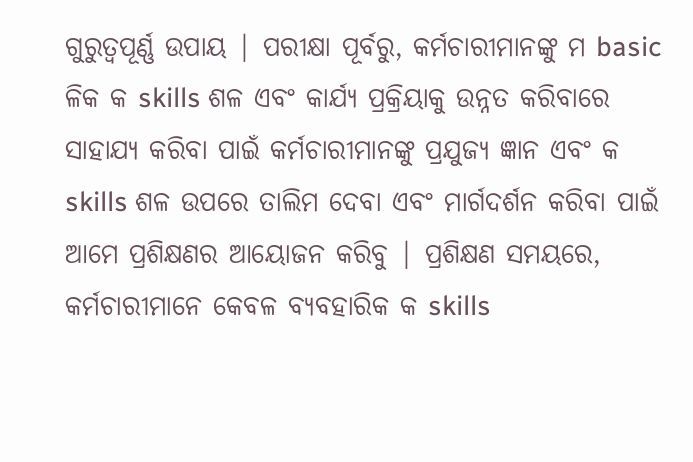ଗୁରୁତ୍ୱପୂର୍ଣ୍ଣ ଉପାୟ | ପରୀକ୍ଷା ପୂର୍ବରୁ, କର୍ମଚାରୀମାନଙ୍କୁ ମ basic ଳିକ କ skills ଶଳ ଏବଂ କାର୍ଯ୍ୟ ପ୍ରକ୍ରିୟାକୁ ଉନ୍ନତ କରିବାରେ ସାହାଯ୍ୟ କରିବା ପାଇଁ କର୍ମଚାରୀମାନଙ୍କୁ ପ୍ରଯୁଜ୍ୟ ଜ୍ଞାନ ଏବଂ କ skills ଶଳ ଉପରେ ତାଲିମ ଦେବା ଏବଂ ମାର୍ଗଦର୍ଶନ କରିବା ପାଇଁ ଆମେ ପ୍ରଶିକ୍ଷଣର ଆୟୋଜନ କରିବୁ | ପ୍ରଶିକ୍ଷଣ ସମୟରେ, କର୍ମଚାରୀମାନେ କେବଳ ବ୍ୟବହାରିକ କ skills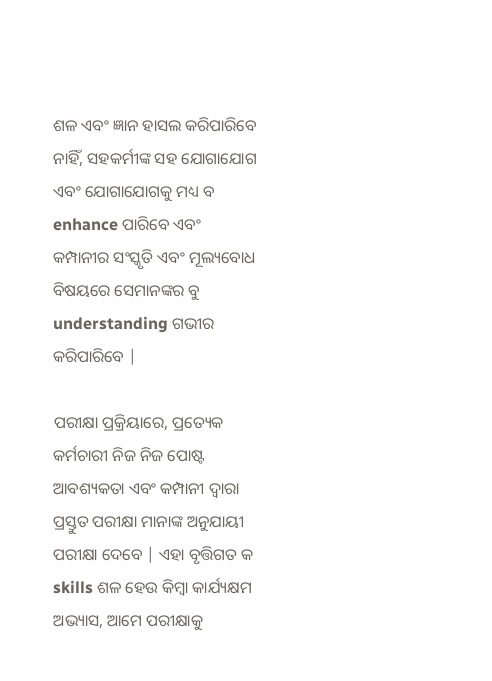ଶଳ ଏବଂ ଜ୍ଞାନ ହାସଲ କରିପାରିବେ ନାହିଁ, ସହକର୍ମୀଙ୍କ ସହ ଯୋଗାଯୋଗ ଏବଂ ଯୋଗାଯୋଗକୁ ମଧ୍ୟ ବ enhance ପାରିବେ ଏବଂ କମ୍ପାନୀର ସଂସ୍କୃତି ଏବଂ ମୂଲ୍ୟବୋଧ ବିଷୟରେ ସେମାନଙ୍କର ବୁ understanding ଗଭୀର କରିପାରିବେ |

ପରୀକ୍ଷା ପ୍ରକ୍ରିୟାରେ, ପ୍ରତ୍ୟେକ କର୍ମଚାରୀ ନିଜ ନିଜ ପୋଷ୍ଟ ଆବଶ୍ୟକତା ଏବଂ କମ୍ପାନୀ ଦ୍ୱାରା ପ୍ରସ୍ତୁତ ପରୀକ୍ଷା ମାନାଙ୍କ ଅନୁଯାୟୀ ପରୀକ୍ଷା ଦେବେ | ଏହା ବୃତ୍ତିଗତ କ skills ଶଳ ହେଉ କିମ୍ବା କାର୍ଯ୍ୟକ୍ଷମ ଅଭ୍ୟାସ, ଆମେ ପରୀକ୍ଷାକୁ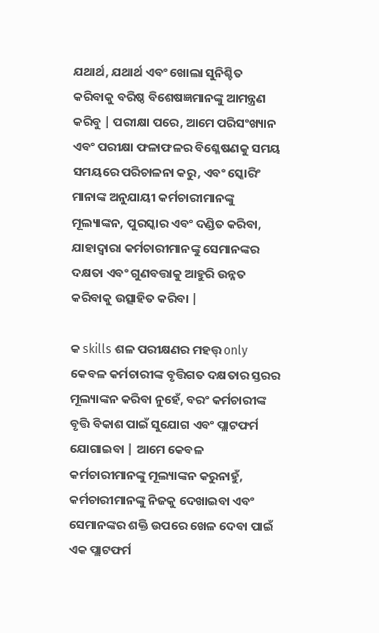ଯଥାର୍ଥ, ଯଥାର୍ଥ ଏବଂ ଖୋଲା ସୁନିଶ୍ଚିତ କରିବାକୁ ବରିଷ୍ଠ ବିଶେଷଜ୍ଞମାନଙ୍କୁ ଆମନ୍ତ୍ରଣ କରିବୁ | ପରୀକ୍ଷା ପରେ, ଆମେ ପରିସଂଖ୍ୟାନ ଏବଂ ପରୀକ୍ଷା ଫଳାଫଳର ବିଶ୍ଳେଷଣକୁ ସମୟ ସମୟରେ ପରିଚାଳନା କରୁ, ଏବଂ ସ୍କୋରିଂ ମାନାଙ୍କ ଅନୁଯାୟୀ କର୍ମଚାରୀମାନଙ୍କୁ ମୂଲ୍ୟାଙ୍କନ, ପୁରସ୍କାର ଏବଂ ଦଣ୍ଡିତ କରିବା, ଯାହାଦ୍ୱାରା କର୍ମଚାରୀମାନଙ୍କୁ ସେମାନଙ୍କର ଦକ୍ଷତା ଏବଂ ଗୁଣବତ୍ତାକୁ ଆହୁରି ଉନ୍ନତ କରିବାକୁ ଉତ୍ସାହିତ କରିବା |

କ skills ଶଳ ପରୀକ୍ଷଣର ମହତ୍ତ୍ only କେବଳ କର୍ମଚାରୀଙ୍କ ବୃତ୍ତିଗତ ଦକ୍ଷତାର ସ୍ତରର ମୂଲ୍ୟାଙ୍କନ କରିବା ନୁହେଁ, ବରଂ କର୍ମଚାରୀଙ୍କ ବୃତ୍ତି ବିକାଶ ପାଇଁ ସୁଯୋଗ ଏବଂ ପ୍ଲାଟଫର୍ମ ଯୋଗାଇବା | ଆମେ କେବଳ କର୍ମଚାରୀମାନଙ୍କୁ ମୂଲ୍ୟାଙ୍କନ କରୁନାହୁଁ, କର୍ମଚାରୀମାନଙ୍କୁ ନିଜକୁ ଦେଖାଇବା ଏବଂ ସେମାନଙ୍କର ଶକ୍ତି ଉପରେ ଖେଳ ଦେବା ପାଇଁ ଏକ ପ୍ଲାଟଫର୍ମ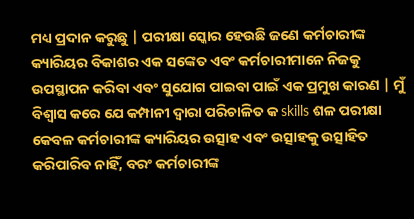ମଧ୍ୟ ପ୍ରଦାନ କରୁଛୁ | ପରୀକ୍ଷା ସ୍କୋର ହେଉଛି ଜଣେ କର୍ମଚାରୀଙ୍କ କ୍ୟାରିୟର ବିକାଶର ଏକ ସଙ୍କେତ ଏବଂ କର୍ମଚାରୀମାନେ ନିଜକୁ ଉପସ୍ଥାପନ କରିବା ଏବଂ ସୁଯୋଗ ପାଇବା ପାଇଁ ଏକ ପ୍ରମୁଖ କାରଣ | ମୁଁ ବିଶ୍ୱାସ କରେ ଯେ କମ୍ପାନୀ ଦ୍ୱାରା ପରିଚାଳିତ କ skills ଶଳ ପରୀକ୍ଷା କେବଳ କର୍ମଚାରୀଙ୍କ କ୍ୟାରିୟର ଉତ୍ସାହ ଏବଂ ଉତ୍ସାହକୁ ଉତ୍ସାହିତ କରିପାରିବ ନାହିଁ, ବରଂ କର୍ମଚାରୀଙ୍କ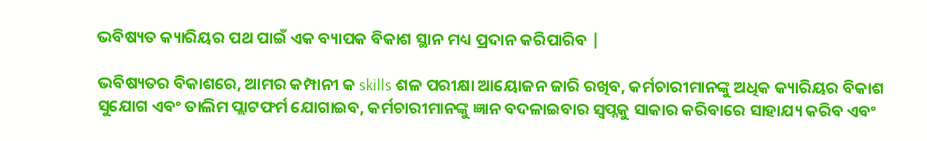ଭବିଷ୍ୟତ କ୍ୟାରିୟର ପଥ ପାଇଁ ଏକ ବ୍ୟାପକ ବିକାଶ ସ୍ଥାନ ମଧ୍ୟ ପ୍ରଦାନ କରିପାରିବ |

ଭବିଷ୍ୟତର ବିକାଶରେ, ଆମର କମ୍ପାନୀ କ skills ଶଳ ପରୀକ୍ଷା ଆୟୋଜନ ଜାରି ରଖିବ, କର୍ମଚାରୀମାନଙ୍କୁ ଅଧିକ କ୍ୟାରିୟର ବିକାଶ ସୁଯୋଗ ଏବଂ ତାଲିମ ପ୍ଲାଟଫର୍ମ ଯୋଗାଇବ, କର୍ମଚାରୀମାନଙ୍କୁ ଜ୍ଞାନ ବଦଳାଇବାର ସ୍ୱପ୍ନକୁ ସାକାର କରିବାରେ ସାହାଯ୍ୟ କରିବ ଏବଂ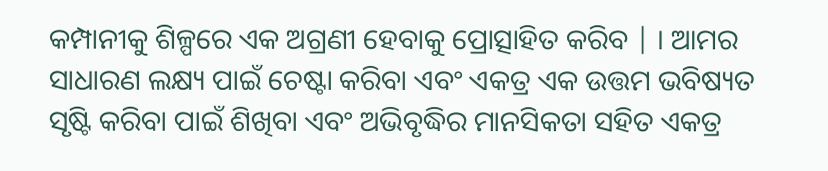କମ୍ପାନୀକୁ ଶିଳ୍ପରେ ଏକ ଅଗ୍ରଣୀ ହେବାକୁ ପ୍ରୋତ୍ସାହିତ କରିବ | । ଆମର ସାଧାରଣ ଲକ୍ଷ୍ୟ ପାଇଁ ଚେଷ୍ଟା କରିବା ଏବଂ ଏକତ୍ର ଏକ ଉତ୍ତମ ଭବିଷ୍ୟତ ସୃଷ୍ଟି କରିବା ପାଇଁ ଶିଖିବା ଏବଂ ଅଭିବୃଦ୍ଧିର ମାନସିକତା ସହିତ ଏକତ୍ର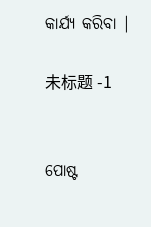କାର୍ଯ୍ୟ କରିବା |

未标题 -1


ପୋଷ୍ଟ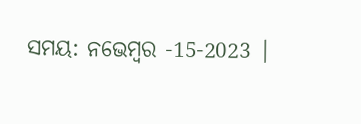ସମୟ: ନଭେମ୍ବର -15-2023 |